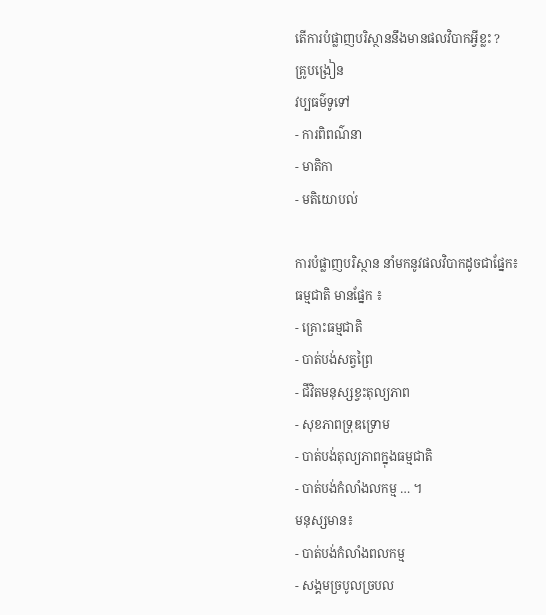តើការបំផ្លាញបរិស្ថាននឹងមានផលវិបាកអ្វីខ្លះ ?
គ្រូបង្រៀន
វប្បធម៌ទូទៅ
- ការពិពណ៌នា
- មាតិកា
- មតិយោបល់

ការបំផ្លាញបរិស្ថាន នាំមកនូវផលវិបាកដូចជាផ្នែក៖
ធម្មជាតិ មានផ្នែក ៖
- គ្រោះធម្មជាតិ
- បាត់បង់សត្វព្រៃ
- ជីវិតមនុស្សខ្វះតុល្យភាព
- សុខភាពទ្រុឌទ្រោម
- បាត់បង់តុល្យភាពក្នុងធម្មជាតិ
- បាត់បង់កំលាំងលកម្ម … ។
មនុស្សមាន៖
- បាត់បង់កំលាំងពលកម្ម
- សង្គមច្របូលច្របល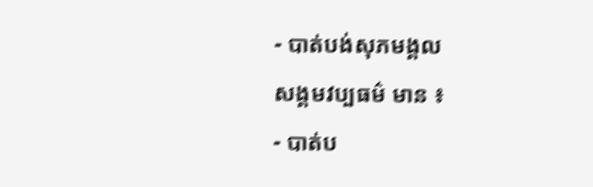- បាត់បង់សុភមង្គល
សង្គមវប្បធម៌ មាន ៖
- បាត់ប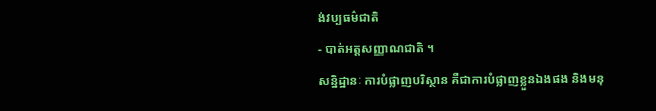ង់វប្បធម៌ជាតិ
- បាត់អត្តសញ្ញាណជាតិ ។
សន្និដ្ឋានៈ ការបំផ្លាញបរិស្ថាន គឺជាការបំផ្លាញខ្លួនឯងផង និងមនុ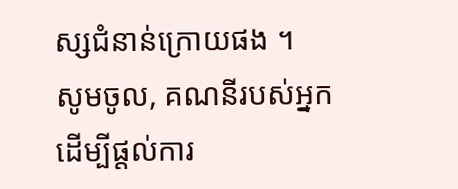ស្សជំនាន់ក្រោយផង ។
សូមចូល, គណនីរបស់អ្នក ដើម្បីផ្តល់ការ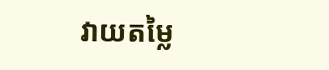វាយតម្លៃ